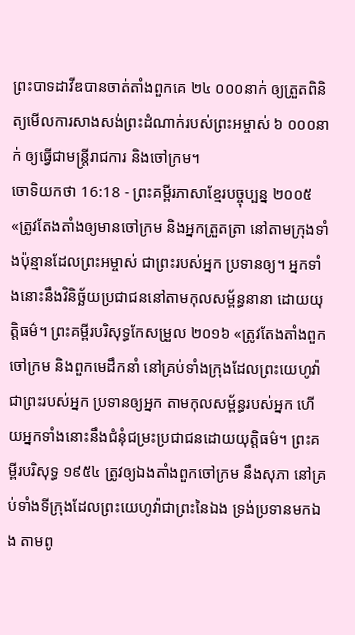ព្រះបាទដាវីឌបានចាត់តាំងពួកគេ ២៤ ០០០នាក់ ឲ្យត្រួតពិនិត្យមើលការសាងសង់ព្រះដំណាក់របស់ព្រះអម្ចាស់ ៦ ០០០នាក់ ឲ្យធ្វើជាមន្ត្រីរាជការ និងចៅក្រម។
ចោទិយកថា 16:18 - ព្រះគម្ពីរភាសាខ្មែរបច្ចុប្បន្ន ២០០៥ «ត្រូវតែងតាំងឲ្យមានចៅក្រម និងអ្នកត្រួតត្រា នៅតាមក្រុងទាំងប៉ុន្មានដែលព្រះអម្ចាស់ ជាព្រះរបស់អ្នក ប្រទានឲ្យ។ អ្នកទាំងនោះនឹងវិនិច្ឆ័យប្រជាជននៅតាមកុលសម្ព័ន្ធនានា ដោយយុត្តិធម៌។ ព្រះគម្ពីរបរិសុទ្ធកែសម្រួល ២០១៦ «ត្រូវតែងតាំងពួកចៅក្រម និងពួកមេដឹកនាំ នៅគ្រប់ទាំងក្រុងដែលព្រះយេហូវ៉ាជាព្រះរបស់អ្នក ប្រទានឲ្យអ្នក តាមកុលសម្ព័ន្ធរបស់អ្នក ហើយអ្នកទាំងនោះនឹងជំនុំជម្រះប្រជាជនដោយយុត្តិធម៌។ ព្រះគម្ពីរបរិសុទ្ធ ១៩៥៤ ត្រូវឲ្យឯងតាំងពួកចៅក្រម នឹងសុភា នៅគ្រប់ទាំងទីក្រុងដែលព្រះយេហូវ៉ាជាព្រះនៃឯង ទ្រង់ប្រទានមកឯង តាមពូ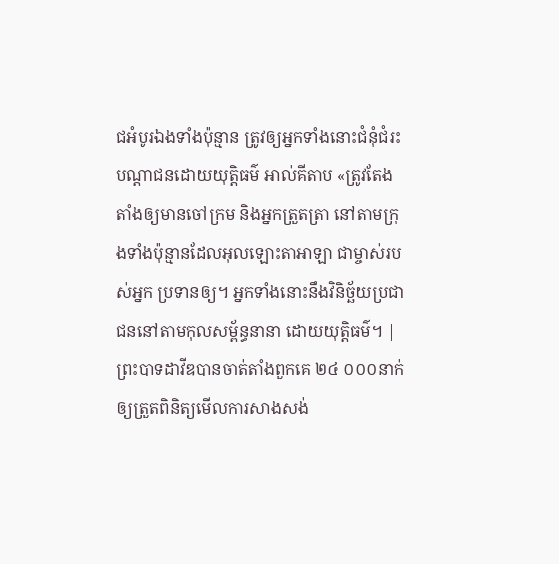ជអំបូរឯងទាំងប៉ុន្មាន ត្រូវឲ្យអ្នកទាំងនោះជំនុំជំរះបណ្តាជនដោយយុត្តិធម៌ អាល់គីតាប «ត្រូវតែងតាំងឲ្យមានចៅក្រម និងអ្នកត្រួតត្រា នៅតាមក្រុងទាំងប៉ុន្មានដែលអុលឡោះតាអាឡា ជាម្ចាស់របស់អ្នក ប្រទានឲ្យ។ អ្នកទាំងនោះនឹងវិនិច្ឆ័យប្រជាជននៅតាមកុលសម្ព័ន្ធនានា ដោយយុត្តិធម៌។ |
ព្រះបាទដាវីឌបានចាត់តាំងពួកគេ ២៤ ០០០នាក់ ឲ្យត្រួតពិនិត្យមើលការសាងសង់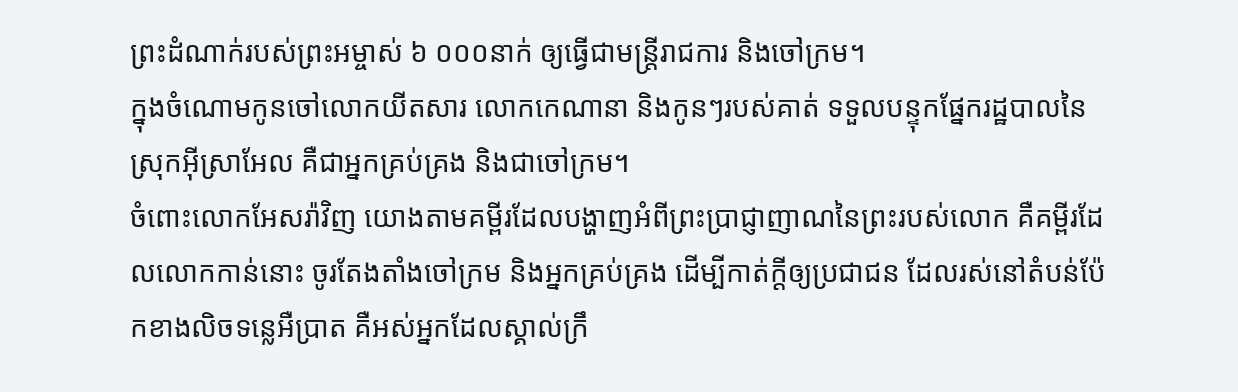ព្រះដំណាក់របស់ព្រះអម្ចាស់ ៦ ០០០នាក់ ឲ្យធ្វើជាមន្ត្រីរាជការ និងចៅក្រម។
ក្នុងចំណោមកូនចៅលោកយីតសារ លោកកេណានា និងកូនៗរបស់គាត់ ទទួលបន្ទុកផ្នែករដ្ឋបាលនៃស្រុកអ៊ីស្រាអែល គឺជាអ្នកគ្រប់គ្រង និងជាចៅក្រម។
ចំពោះលោកអែសរ៉ាវិញ យោងតាមគម្ពីរដែលបង្ហាញអំពីព្រះប្រាជ្ញាញាណនៃព្រះរបស់លោក គឺគម្ពីរដែលលោកកាន់នោះ ចូរតែងតាំងចៅក្រម និងអ្នកគ្រប់គ្រង ដើម្បីកាត់ក្ដីឲ្យប្រជាជន ដែលរស់នៅតំបន់ប៉ែកខាងលិចទន្លេអឺប្រាត គឺអស់អ្នកដែលស្គាល់ក្រឹ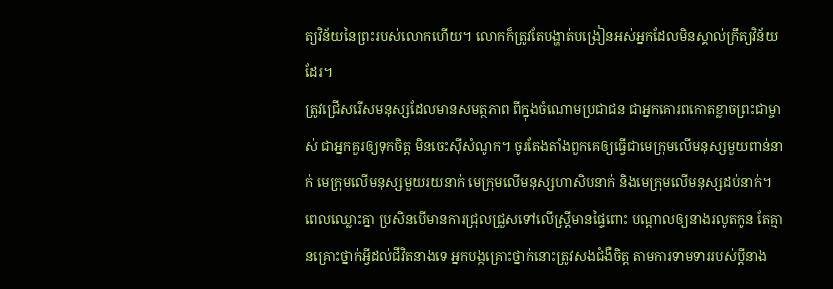ត្យវិន័យនៃព្រះរបស់លោកហើយ។ លោកក៏ត្រូវតែបង្ហាត់បង្រៀនអស់អ្នកដែលមិនស្គាល់ក្រឹត្យវិន័យដែរ។
ត្រូវជ្រើសរើសមនុស្សដែលមានសមត្ថភាព ពីក្នុងចំណោមប្រជាជន ជាអ្នកគោរពកោតខ្លាចព្រះជាម្ចាស់ ជាអ្នកគួរឲ្យទុកចិត្ត មិនចេះស៊ីសំណូក។ ចូរតែងតាំងពួកគេឲ្យធ្វើជាមេក្រុមលើមនុស្សមួយពាន់នាក់ មេក្រុមលើមនុស្សមួយរយនាក់ មេក្រុមលើមនុស្សហាសិបនាក់ និងមេក្រុមលើមនុស្សដប់នាក់។
ពេលឈ្លោះគ្នា ប្រសិនបើមានការជ្រុលជ្រួសទៅលើស្ត្រីមានផ្ទៃពោះ បណ្ដាលឲ្យនាងរលូតកូន តែគ្មានគ្រោះថ្នាក់អ្វីដល់ជីវិតនាងទេ អ្នកបង្កគ្រោះថ្នាក់នោះត្រូវសងជំងឺចិត្ត តាមការទាមទាររបស់ប្ដីនាង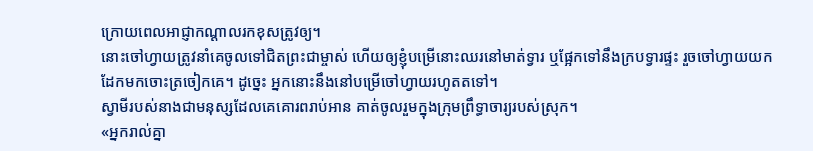ក្រោយពេលអាជ្ញាកណ្ដាលរកខុសត្រូវឲ្យ។
នោះចៅហ្វាយត្រូវនាំគេចូលទៅជិតព្រះជាម្ចាស់ ហើយឲ្យខ្ញុំបម្រើនោះឈរនៅមាត់ទ្វារ ឬផ្អែកទៅនឹងក្របទ្វារផ្ទះ រួចចៅហ្វាយយកដែកមកចោះត្រចៀកគេ។ ដូច្នេះ អ្នកនោះនឹងនៅបម្រើចៅហ្វាយរហូតតទៅ។
ស្វាមីរបស់នាងជាមនុស្សដែលគេគោរពរាប់អាន គាត់ចូលរួមក្នុងក្រុមព្រឹទ្ធាចារ្យរបស់ស្រុក។
«អ្នករាល់គ្នា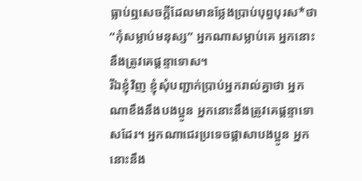ធ្លាប់ឮសេចក្ដីដែលមានថ្លែងប្រាប់បុព្វបុរស*ថា “កុំសម្លាប់មនុស្ស” អ្នកណាសម្លាប់គេ អ្នកនោះនឹងត្រូវគេផ្ដន្ទាទោស។
រីឯខ្ញុំវិញ ខ្ញុំសុំបញ្ជាក់ប្រាប់អ្នករាល់គ្នាថា អ្នកណាខឹងនឹងបងប្អូន អ្នកនោះនឹងត្រូវគេផ្ដន្ទាទោសដែរ។ អ្នកណាជេរប្រទេចផ្តាសាបងប្អូន អ្នកនោះនឹង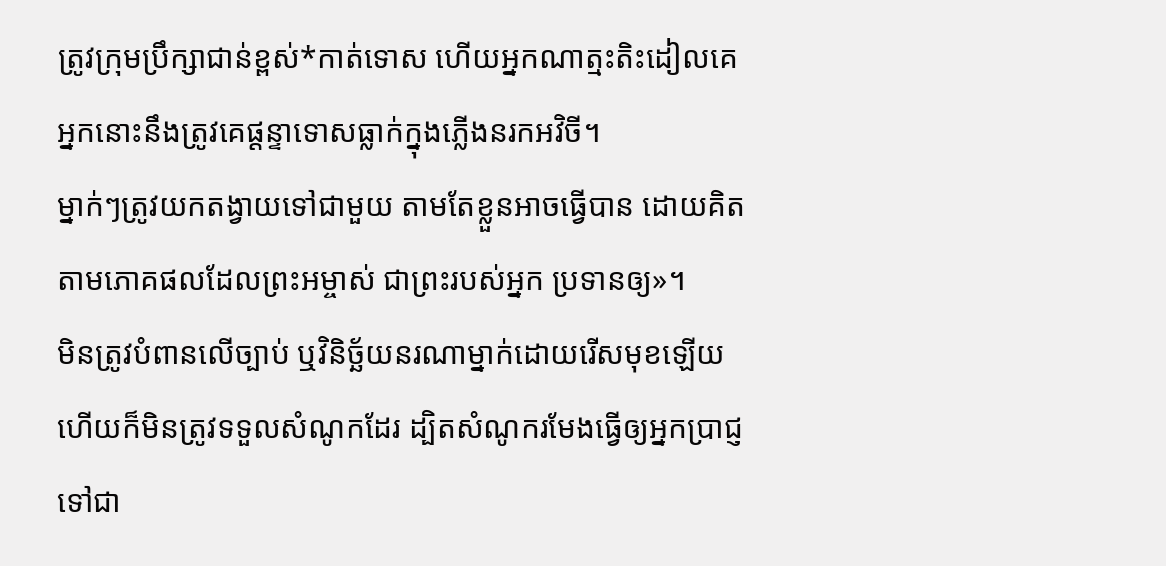ត្រូវក្រុមប្រឹក្សាជាន់ខ្ពស់*កាត់ទោស ហើយអ្នកណាត្មះតិះដៀលគេ អ្នកនោះនឹងត្រូវគេផ្ដន្ទាទោសធ្លាក់ក្នុងភ្លើងនរកអវិចី។
ម្នាក់ៗត្រូវយកតង្វាយទៅជាមួយ តាមតែខ្លួនអាចធ្វើបាន ដោយគិតតាមភោគផលដែលព្រះអម្ចាស់ ជាព្រះរបស់អ្នក ប្រទានឲ្យ»។
មិនត្រូវបំពានលើច្បាប់ ឬវិនិច្ឆ័យនរណាម្នាក់ដោយរើសមុខឡើយ ហើយក៏មិនត្រូវទទួលសំណូកដែរ ដ្បិតសំណូករមែងធ្វើឲ្យអ្នកប្រាជ្ញទៅជា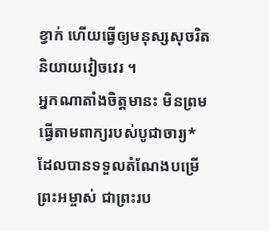ខ្វាក់ ហើយធ្វើឲ្យមនុស្សសុចរិតនិយាយវៀចវេរ ។
អ្នកណាតាំងចិត្តមានះ មិនព្រមធ្វើតាមពាក្យរបស់បូជាចារ្យ* ដែលបានទទួលតំណែងបម្រើព្រះអម្ចាស់ ជាព្រះរប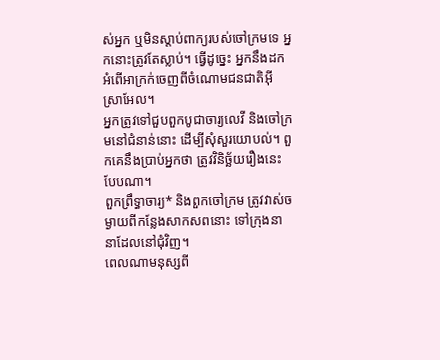ស់អ្នក ឬមិនស្ដាប់ពាក្យរបស់ចៅក្រមទេ អ្នកនោះត្រូវតែស្លាប់។ ធ្វើដូច្នេះ អ្នកនឹងដកអំពើអាក្រក់ចេញពីចំណោមជនជាតិអ៊ីស្រាអែល។
អ្នកត្រូវទៅជួបពួកបូជាចារ្យលេវី និងចៅក្រមនៅជំនាន់នោះ ដើម្បីសុំសួរយោបល់។ ពួកគេនឹងប្រាប់អ្នកថា ត្រូវវិនិច្ឆ័យរឿងនេះបែបណា។
ពួកព្រឹទ្ធាចារ្យ* និងពួកចៅក្រម ត្រូវវាស់ចម្ងាយពីកន្លែងសាកសពនោះ ទៅក្រុងនានាដែលនៅជុំវិញ។
ពេលណាមនុស្សពី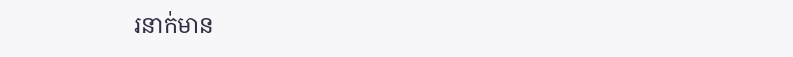រនាក់មាន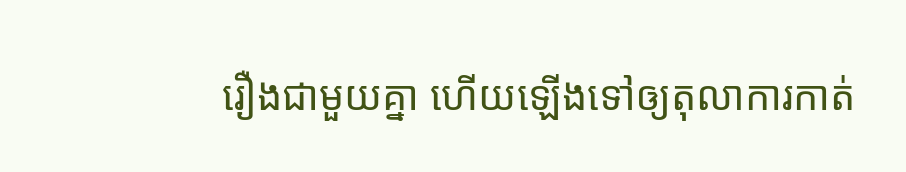រឿងជាមួយគ្នា ហើយឡើងទៅឲ្យតុលាការកាត់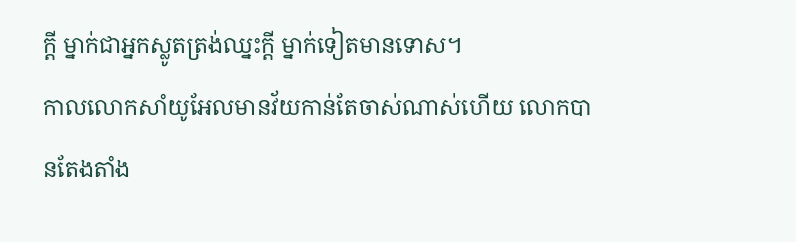ក្ដី ម្នាក់ជាអ្នកស្លូតត្រង់ឈ្នះក្ដី ម្នាក់ទៀតមានទោស។
កាលលោកសាំយូអែលមានវ័យកាន់តែចាស់ណាស់ហើយ លោកបានតែងតាំង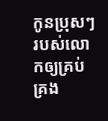កូនប្រុសៗរបស់លោកឲ្យគ្រប់គ្រង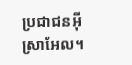ប្រជាជនអ៊ីស្រាអែល។